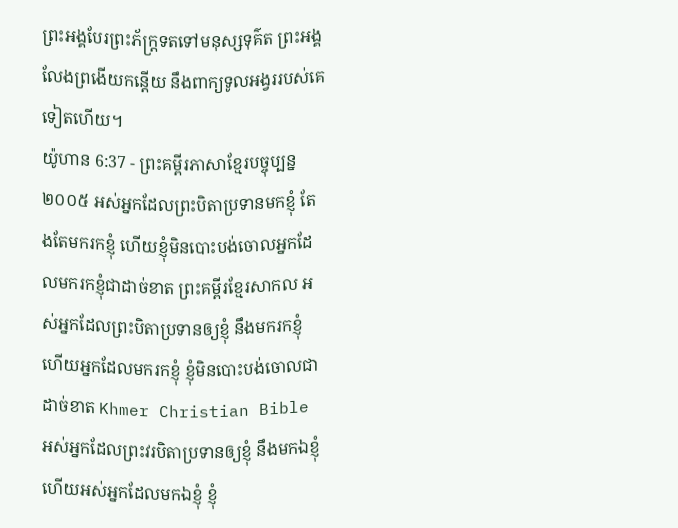ព្រះអង្គបែរព្រះភ័ក្ត្រទតទៅមនុស្សទុគ៌ត ព្រះអង្គលែងព្រងើយកន្តើយ នឹងពាក្យទូលអង្វររបស់គេទៀតហើយ។
យ៉ូហាន 6:37 - ព្រះគម្ពីរភាសាខ្មែរបច្ចុប្បន្ន ២០០៥ អស់អ្នកដែលព្រះបិតាប្រទានមកខ្ញុំ តែងតែមករកខ្ញុំ ហើយខ្ញុំមិនបោះបង់ចោលអ្នកដែលមករកខ្ញុំជាដាច់ខាត ព្រះគម្ពីរខ្មែរសាកល អស់អ្នកដែលព្រះបិតាប្រទានឲ្យខ្ញុំ នឹងមករកខ្ញុំ ហើយអ្នកដែលមករកខ្ញុំ ខ្ញុំមិនបោះបង់ចោលជាដាច់ខាត Khmer Christian Bible អស់អ្នកដែលព្រះវរបិតាប្រទានឲ្យខ្ញុំ នឹងមកឯខ្ញុំ ហើយអស់អ្នកដែលមកឯខ្ញុំ ខ្ញុំ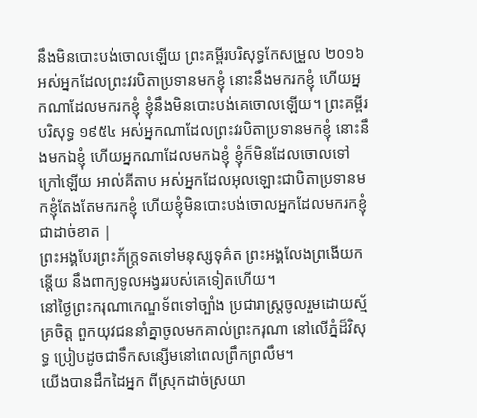នឹងមិនបោះបង់ចោលឡើយ ព្រះគម្ពីរបរិសុទ្ធកែសម្រួល ២០១៦ អស់អ្នកដែលព្រះវរបិតាប្រទានមកខ្ញុំ នោះនឹងមករកខ្ញុំ ហើយអ្នកណាដែលមករកខ្ញុំ ខ្ញុំនឹងមិនបោះបង់គេចោលឡើយ។ ព្រះគម្ពីរបរិសុទ្ធ ១៩៥៤ អស់អ្នកណាដែលព្រះវរបិតាប្រទានមកខ្ញុំ នោះនឹងមកឯខ្ញុំ ហើយអ្នកណាដែលមកឯខ្ញុំ ខ្ញុំក៏មិនដែលចោលទៅក្រៅឡើយ អាល់គីតាប អស់អ្នកដែលអុលឡោះជាបិតាប្រទានមកខ្ញុំតែងតែមករកខ្ញុំ ហើយខ្ញុំមិនបោះបង់ចោលអ្នកដែលមករកខ្ញុំជាដាច់ខាត |
ព្រះអង្គបែរព្រះភ័ក្ត្រទតទៅមនុស្សទុគ៌ត ព្រះអង្គលែងព្រងើយកន្តើយ នឹងពាក្យទូលអង្វររបស់គេទៀតហើយ។
នៅថ្ងៃព្រះករុណាកេណ្ឌទ័ពទៅច្បាំង ប្រជារាស្ត្រចូលរួមដោយស្ម័គ្រចិត្ត ពួកយុវជននាំគ្នាចូលមកគាល់ព្រះករុណា នៅលើភ្នំដ៏វិសុទ្ធ ប្រៀបដូចជាទឹកសន្សើមនៅពេលព្រឹកព្រលឹម។
យើងបានដឹកដៃអ្នក ពីស្រុកដាច់ស្រយា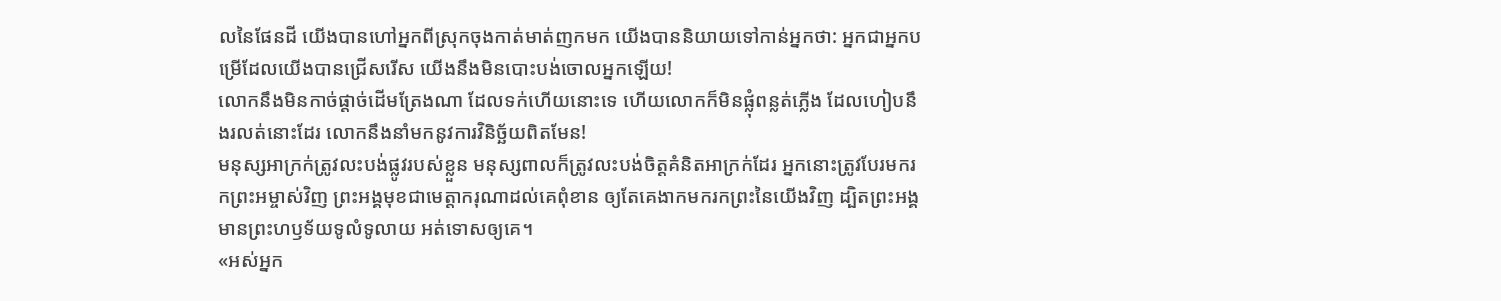លនៃផែនដី យើងបានហៅអ្នកពីស្រុកចុងកាត់មាត់ញកមក យើងបាននិយាយទៅកាន់អ្នកថា: អ្នកជាអ្នកបម្រើដែលយើងបានជ្រើសរើស យើងនឹងមិនបោះបង់ចោលអ្នកឡើយ!
លោកនឹងមិនកាច់ផ្ដាច់ដើមត្រែងណា ដែលទក់ហើយនោះទេ ហើយលោកក៏មិនផ្លុំពន្លត់ភ្លើង ដែលហៀបនឹងរលត់នោះដែរ លោកនឹងនាំមកនូវការវិនិច្ឆ័យពិតមែន!
មនុស្សអាក្រក់ត្រូវលះបង់ផ្លូវរបស់ខ្លួន មនុស្សពាលក៏ត្រូវលះបង់ចិត្តគំនិតអាក្រក់ដែរ អ្នកនោះត្រូវបែរមករកព្រះអម្ចាស់វិញ ព្រះអង្គមុខជាមេត្តាករុណាដល់គេពុំខាន ឲ្យតែគេងាកមករកព្រះនៃយើងវិញ ដ្បិតព្រះអង្គមានព្រះហឫទ័យទូលំទូលាយ អត់ទោសឲ្យគេ។
«អស់អ្នក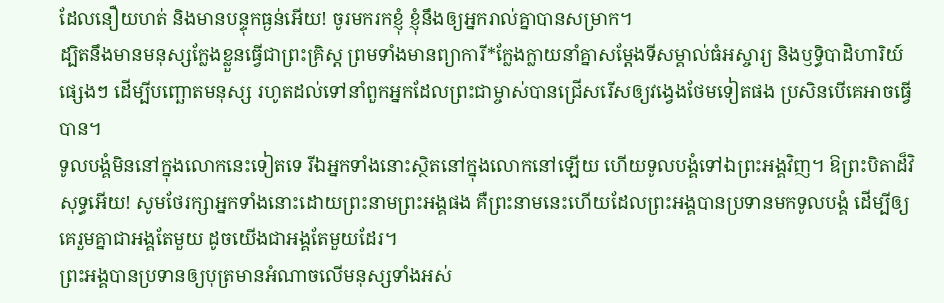ដែលនឿយហត់ និងមានបន្ទុកធ្ងន់អើយ! ចូរមករកខ្ញុំ ខ្ញុំនឹងឲ្យអ្នករាល់គ្នាបានសម្រាក។
ដ្បិតនឹងមានមនុស្សក្លែងខ្លួនធ្វើជាព្រះគ្រិស្ត ព្រមទាំងមានព្យាការី*ក្លែងក្លាយនាំគ្នាសម្តែងទីសម្គាល់ធំអស្ចារ្យ និងឫទ្ធិបាដិហារិយ៍ផ្សេងៗ ដើម្បីបញ្ឆោតមនុស្ស រហូតដល់ទៅនាំពួកអ្នកដែលព្រះជាម្ចាស់បានជ្រើសរើសឲ្យវង្វេងថែមទៀតផង ប្រសិនបើគេអាចធ្វើបាន។
ទូលបង្គំមិននៅក្នុងលោកនេះទៀតទេ រីឯអ្នកទាំងនោះស្ថិតនៅក្នុងលោកនៅឡើយ ហើយទូលបង្គំទៅឯព្រះអង្គវិញ។ ឱព្រះបិតាដ៏វិសុទ្ធអើយ! សូមថែរក្សាអ្នកទាំងនោះដោយព្រះនាមព្រះអង្គផង គឺព្រះនាមនេះហើយដែលព្រះអង្គបានប្រទានមកទូលបង្គំ ដើម្បីឲ្យគេរួមគ្នាជាអង្គតែមួយ ដូចយើងជាអង្គតែមួយដែរ។
ព្រះអង្គបានប្រទានឲ្យបុត្រមានអំណាចលើមនុស្សទាំងអស់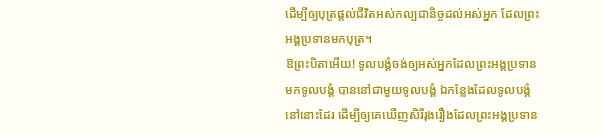ដើម្បីឲ្យបុត្រផ្ដល់ជីវិតអស់កល្បជានិច្ចដល់អស់អ្នក ដែលព្រះអង្គប្រទានមកបុត្រ។
ឱព្រះបិតាអើយ! ទូលបង្គំចង់ឲ្យអស់អ្នកដែលព្រះអង្គប្រទានមកទូលបង្គំ បាននៅជាមួយទូលបង្គំ ឯកន្លែងដែលទូលបង្គំនៅនោះដែរ ដើម្បីឲ្យគេឃើញសិរីរុងរឿងដែលព្រះអង្គប្រទាន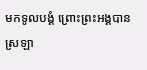មកទូលបង្គំ ព្រោះព្រះអង្គបានស្រឡា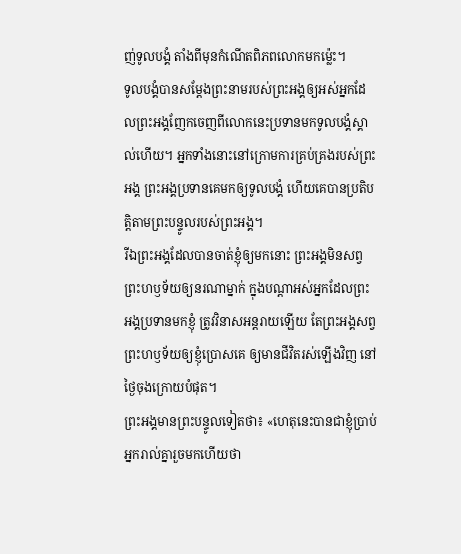ញ់ទូលបង្គំ តាំងពីមុនកំណើតពិភពលោកមកម៉្លេះ។
ទូលបង្គំបានសម្តែងព្រះនាមរបស់ព្រះអង្គឲ្យអស់អ្នកដែលព្រះអង្គញែកចេញពីលោកនេះប្រទានមកទូលបង្គំស្គាល់ហើយ។ អ្នកទាំងនោះនៅក្រោមការគ្រប់គ្រងរបស់ព្រះអង្គ ព្រះអង្គប្រទានគេមកឲ្យទូលបង្គំ ហើយគេបានប្រតិបត្តិតាមព្រះបន្ទូលរបស់ព្រះអង្គ។
រីឯព្រះអង្គដែលបានចាត់ខ្ញុំឲ្យមកនោះ ព្រះអង្គមិនសព្វព្រះហឫទ័យឲ្យនរណាម្នាក់ ក្នុងបណ្ដាអស់អ្នកដែលព្រះអង្គប្រទានមកខ្ញុំ ត្រូវវិនាសអន្តរាយឡើយ តែព្រះអង្គសព្វព្រះហឫទ័យឲ្យខ្ញុំប្រោសគេ ឲ្យមានជីវិតរស់ឡើងវិញ នៅថ្ងៃចុងក្រោយបំផុត។
ព្រះអង្គមានព្រះបន្ទូលទៀតថា៖ «ហេតុនេះបានជាខ្ញុំប្រាប់អ្នករាល់គ្នារួចមកហើយថា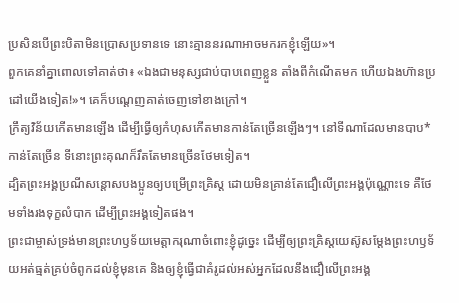ប្រសិនបើព្រះបិតាមិនប្រោសប្រទានទេ នោះគ្មាននរណាអាចមករកខ្ញុំឡើយ»។
ពួកគេនាំគ្នាពោលទៅគាត់ថា៖ «ឯងជាមនុស្សជាប់បាបពេញខ្លួន តាំងពីកំណើតមក ហើយឯងហ៊ានប្រដៅយើងទៀត!»។ គេក៏បណ្ដេញគាត់ចេញទៅខាងក្រៅ។
ក្រឹត្យវិន័យកើតមានឡើង ដើម្បីធ្វើឲ្យកំហុសកើតមានកាន់តែច្រើនឡើងៗ។ នៅទីណាដែលមានបាប*កាន់តែច្រើន ទីនោះព្រះគុណក៏រឹតតែមានច្រើនថែមទៀត។
ដ្បិតព្រះអង្គប្រណីសន្ដោសបងប្អូនឲ្យបម្រើព្រះគ្រិស្ត ដោយមិនគ្រាន់តែជឿលើព្រះអង្គប៉ុណ្ណោះទេ គឺថែមទាំងរងទុក្ខលំបាក ដើម្បីព្រះអង្គទៀតផង។
ព្រះជាម្ចាស់ទ្រង់មានព្រះហឫទ័យមេត្តាករុណាចំពោះខ្ញុំដូច្នេះ ដើម្បីឲ្យព្រះគ្រិស្តយេស៊ូសម្តែងព្រះហឫទ័យអត់ធ្មត់គ្រប់ចំពូកដល់ខ្ញុំមុនគេ និងឲ្យខ្ញុំធ្វើជាគំរូដល់អស់អ្នកដែលនឹងជឿលើព្រះអង្គ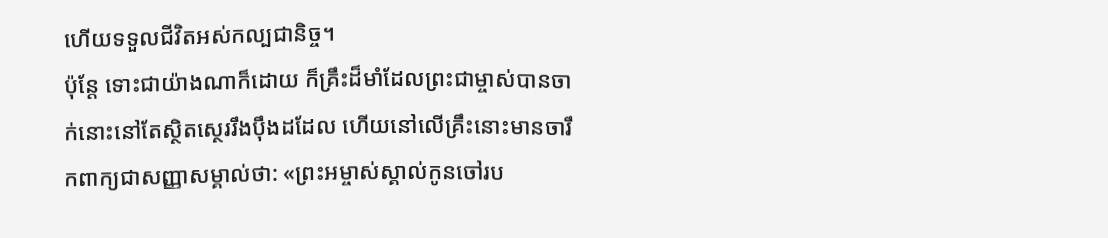ហើយទទួលជីវិតអស់កល្បជានិច្ច។
ប៉ុន្តែ ទោះជាយ៉ាងណាក៏ដោយ ក៏គ្រឹះដ៏មាំដែលព្រះជាម្ចាស់បានចាក់នោះនៅតែស្ថិតស្ថេររឹងប៉ឹងដដែល ហើយនៅលើគ្រឹះនោះមានចារឹកពាក្យជាសញ្ញាសម្គាល់ថា: «ព្រះអម្ចាស់ស្គាល់កូនចៅរប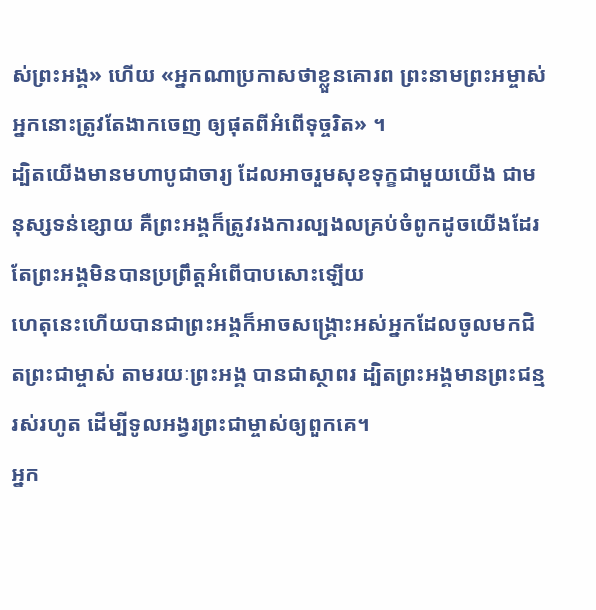ស់ព្រះអង្គ» ហើយ «អ្នកណាប្រកាសថាខ្លួនគោរព ព្រះនាមព្រះអម្ចាស់ អ្នកនោះត្រូវតែងាកចេញ ឲ្យផុតពីអំពើទុច្ចរិត» ។
ដ្បិតយើងមានមហាបូជាចារ្យ ដែលអាចរួមសុខទុក្ខជាមួយយើង ជាមនុស្សទន់ខ្សោយ គឺព្រះអង្គក៏ត្រូវរងការល្បងលគ្រប់ចំពូកដូចយើងដែរ តែព្រះអង្គមិនបានប្រព្រឹត្តអំពើបាបសោះឡើយ
ហេតុនេះហើយបានជាព្រះអង្គក៏អាចសង្គ្រោះអស់អ្នកដែលចូលមកជិតព្រះជាម្ចាស់ តាមរយៈព្រះអង្គ បានជាស្ថាពរ ដ្បិតព្រះអង្គមានព្រះជន្មរស់រហូត ដើម្បីទូលអង្វរព្រះជាម្ចាស់ឲ្យពួកគេ។
អ្នក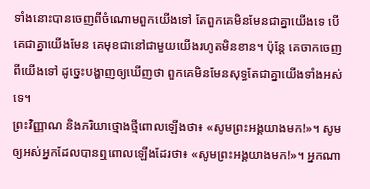ទាំងនោះបានចេញពីចំណោមពួកយើងទៅ តែពួកគេមិនមែនជាគ្នាយើងទេ បើគេជាគ្នាយើងមែន គេមុខជានៅជាមួយយើងរហូតមិនខាន។ ប៉ុន្តែ គេចាកចេញពីយើងទៅ ដូច្នេះបង្ហាញឲ្យឃើញថា ពួកគេមិនមែនសុទ្ធតែជាគ្នាយើងទាំងអស់ទេ។
ព្រះវិញ្ញាណ និងភរិយាថ្មោងថ្មីពោលឡើងថា៖ «សូមព្រះអង្គយាងមក!»។ សូមឲ្យអស់អ្នកដែលបានឮពោលឡើងដែរថា៖ «សូមព្រះអង្គយាងមក!»។ អ្នកណា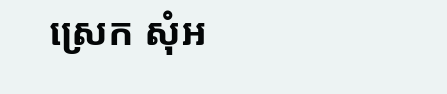ស្រេក សុំអ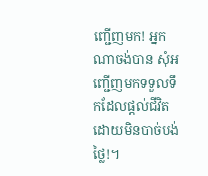ញ្ជើញមក! អ្នកណាចង់បាន សុំអញ្ជើញមកទទួលទឹកដែលផ្ដល់ជីវិត ដោយមិនបាច់បង់ថ្លៃ!។